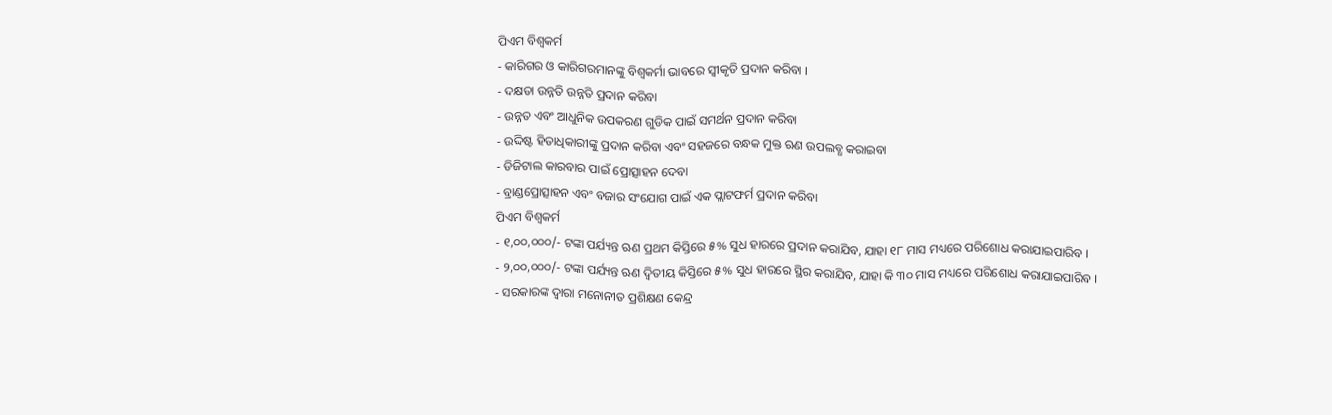ପିଏମ ବିଶ୍ୱକର୍ମ
- କାରିଗର ଓ କାରିଗରମାନଙ୍କୁ ବିଶ୍ୱକର୍ମା ଭାବରେ ସ୍ୱୀକୃତି ପ୍ରଦାନ କରିବା ।
- ଦକ୍ଷତା ଉନ୍ନତି ଉନ୍ନତି ପ୍ରଦାନ କରିବା
- ଉନ୍ନତ ଏବଂ ଆଧୁନିକ ଉପକରଣ ଗୁଡିକ ପାଇଁ ସମର୍ଥନ ପ୍ରଦାନ କରିବା
- ଉଦ୍ଦିଷ୍ଟ ହିତାଧିକାରୀଙ୍କୁ ପ୍ରଦାନ କରିବା ଏବଂ ସହଜରେ ବନ୍ଧକ ମୁକ୍ତ ଋଣ ଉପଲବ୍ଧ କରାଇବା
- ଡିଜିଟାଲ କାରବାର ପାଇଁ ପ୍ରୋତ୍ସାହନ ଦେବା
- ବ୍ରାଣ୍ଡପ୍ରୋତ୍ସାହନ ଏବଂ ବଜାର ସଂଯୋଗ ପାଇଁ ଏକ ପ୍ଲାଟଫର୍ମ ପ୍ରଦାନ କରିବା
ପିଏମ ବିଶ୍ୱକର୍ମ
- ୧,୦୦,୦୦୦/- ଟଙ୍କା ପର୍ଯ୍ୟନ୍ତ ଋଣ ପ୍ରଥମ କିସ୍ତିରେ ୫% ସୁଧ ହାରରେ ପ୍ରଦାନ କରାଯିବ, ଯାହା ୧୮ ମାସ ମଧ୍ୟରେ ପରିଶୋଧ କରାଯାଇପାରିବ ।
- ୨,୦୦,୦୦୦/- ଟଙ୍କା ପର୍ଯ୍ୟନ୍ତ ଋଣ ଦ୍ବିତୀୟ କିସ୍ତିରେ ୫% ସୁଧ ହାରରେ ସ୍ଥିର କରାଯିବ, ଯାହା କି ୩୦ ମାସ ମଧ୍ୟରେ ପରିଶୋଧ କରାଯାଇପାରିବ ।
- ସରକାରଙ୍କ ଦ୍ୱାରା ମନୋନୀତ ପ୍ରଶିକ୍ଷଣ କେନ୍ଦ୍ର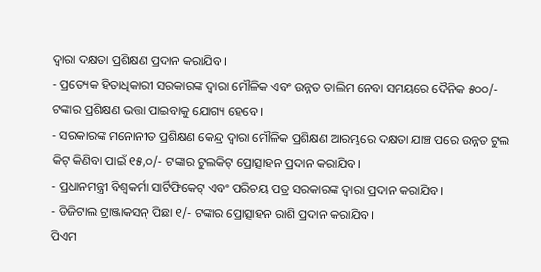ଦ୍ୱାରା ଦକ୍ଷତା ପ୍ରଶିକ୍ଷଣ ପ୍ରଦାନ କରାଯିବ ।
- ପ୍ରତ୍ୟେକ ହିତାଧିକାରୀ ସରକାରଙ୍କ ଦ୍ୱାରା ମୌଳିକ ଏବଂ ଉନ୍ନତ ତାଲିମ ନେବା ସମୟରେ ଦୈନିକ ୫୦୦/- ଟଙ୍କାର ପ୍ରଶିକ୍ଷଣ ଭତ୍ତା ପାଇବାକୁ ଯୋଗ୍ୟ ହେବେ ।
- ସରକାରଙ୍କ ମନୋନୀତ ପ୍ରଶିକ୍ଷଣ କେନ୍ଦ୍ର ଦ୍ୱାରା ମୌଳିକ ପ୍ରଶିକ୍ଷଣ ଆରମ୍ଭରେ ଦକ୍ଷତା ଯାଞ୍ଚ ପରେ ଉନ୍ନତ ଟୁଲ କିଟ୍ କିଣିବା ପାଇଁ ୧୫,୦/- ଟଙ୍କାର ଟୁଲକିଟ୍ ପ୍ରୋତ୍ସାହନ ପ୍ରଦାନ କରାଯିବ।
- ପ୍ରଧାନମନ୍ତ୍ରୀ ବିଶ୍ୱକର୍ମା ସାର୍ଟିଫିକେଟ୍ ଏବଂ ପରିଚୟ ପତ୍ର ସରକାରଙ୍କ ଦ୍ୱାରା ପ୍ରଦାନ କରାଯିବ।
- ଡିଜିଟାଲ ଟ୍ରାଞ୍ଜାକସନ୍ ପିଛା ୧/- ଟଙ୍କାର ପ୍ରୋତ୍ସାହନ ରାଶି ପ୍ରଦାନ କରାଯିବ।
ପିଏମ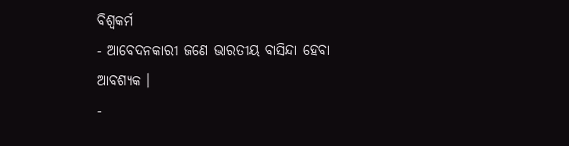ବିଶ୍ୱକର୍ମ
- ଆବେଦନକାରୀ ଜଣେ ଭାରତୀୟ ବାସିନ୍ଦା ହେବା ଆବଶ୍ୟକ ।
-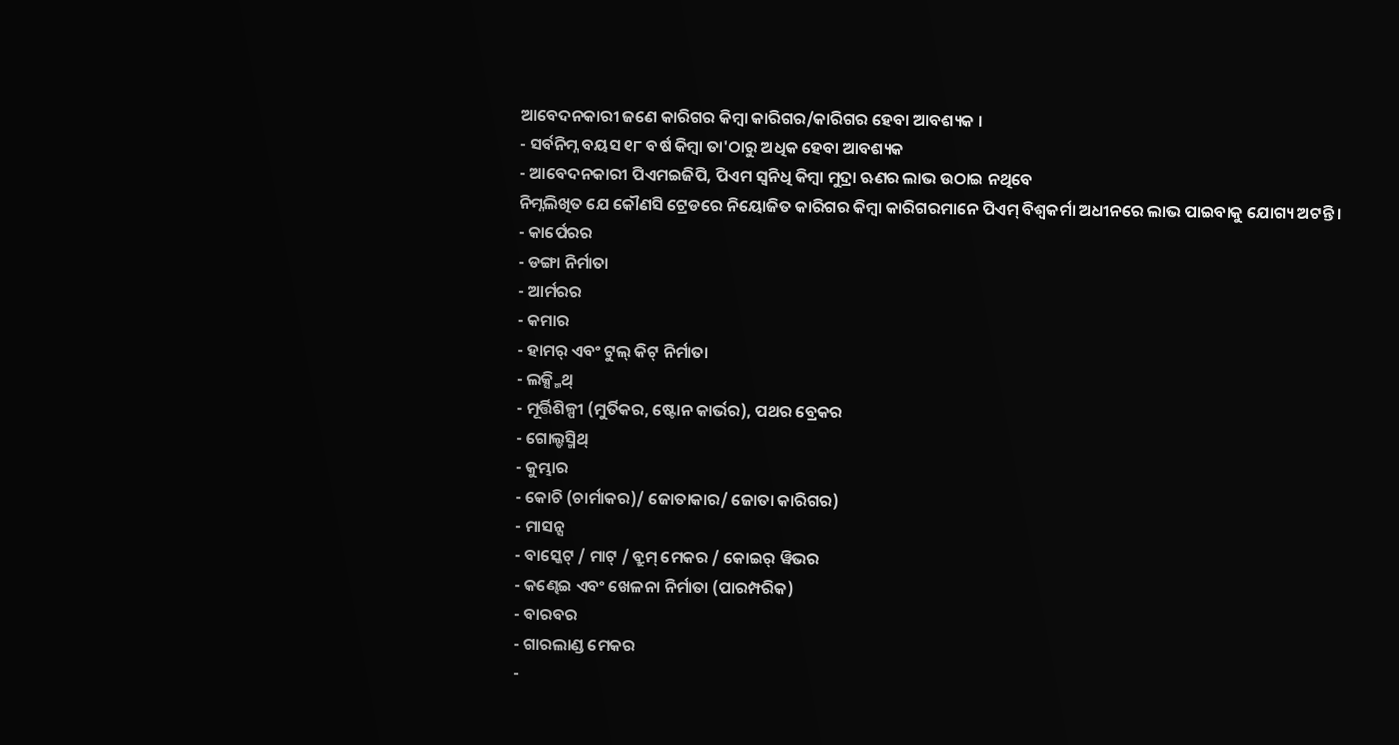ଆବେଦନକାରୀ ଜଣେ କାରିଗର କିମ୍ବା କାରିଗର/କାରିଗର ହେବା ଆବଶ୍ୟକ ।
- ସର୍ବନିମ୍ନ ବୟସ ୧୮ ବର୍ଷ କିମ୍ବା ତା'ଠାରୁ ଅଧିକ ହେବା ଆବଶ୍ୟକ
- ଆବେଦନକାରୀ ପିଏମଇଜିପି, ପିଏମ ସ୍ୱନିଧି କିମ୍ବା ମୁଦ୍ରା ଋଣର ଲାଭ ଉଠାଇ ନଥିବେ
ନିମ୍ନଲିଖିତ ଯେ କୌଣସି ଟ୍ରେଡରେ ନିୟୋଜିତ କାରିଗର କିମ୍ବା କାରିଗରମାନେ ପିଏମ୍ ବିଶ୍ୱକର୍ମା ଅଧୀନରେ ଲାଭ ପାଇବାକୁ ଯୋଗ୍ୟ ଅଟନ୍ତି ।
- କାର୍ପେରର
- ଡଙ୍ଗା ନିର୍ମାତା
- ଆର୍ମରର
- କମାର
- ହାମର୍ ଏବଂ ଟୁଲ୍ କିଟ୍ ନିର୍ମାତା
- ଲକ୍ସ୍ମିଥ୍
- ମୂର୍ତ୍ତିଶିଳ୍ପୀ (ମୁର୍ତିକର, ଷ୍ଟୋନ କାର୍ଭର), ପଥର ବ୍ରେକର
- ଗୋଲ୍ଡସ୍ମିଥ୍
- କୁମ୍ଭାର
- କୋଚି (ଚାର୍ମାକର)/ ଜୋତାକାର/ ଜୋତା କାରିଗର)
- ମାସନ୍ସ
- ବାସ୍କେଟ୍ / ମାଟ୍ / ବ୍ରୁମ୍ ମେକର / କୋଇର୍ ୱିଭର
- କଣ୍ଢେଇ ଏବଂ ଖେଳନା ନିର୍ମାତା (ପାରମ୍ପରିକ)
- ବାରବର
- ଗାରଲାଣ୍ଡ ମେକର
-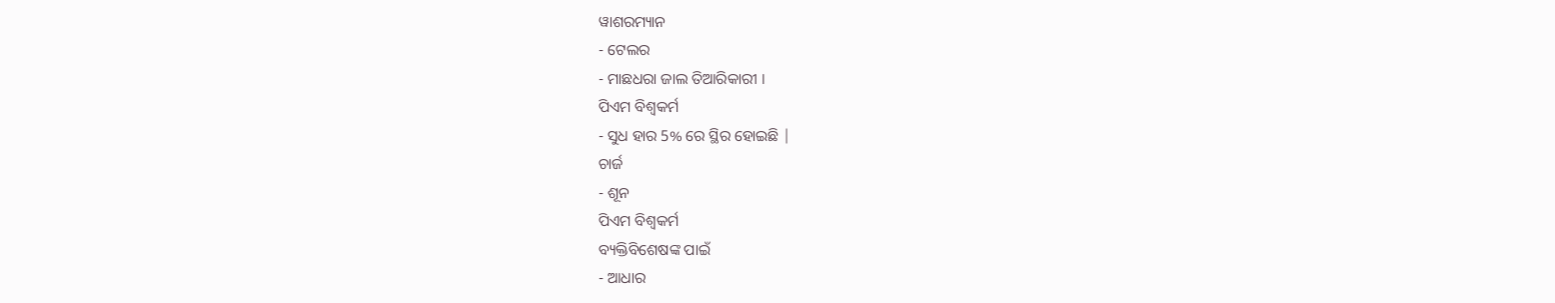ୱାଶରମ୍ୟାନ
- ଟେଲର
- ମାଛଧରା ଜାଲ ତିଆରିକାରୀ ।
ପିଏମ ବିଶ୍ୱକର୍ମ
- ସୁଧ ହାର 5% ରେ ସ୍ଥିର ହୋଇଛି |
ଚାର୍ଜ
- ଶୂନ
ପିଏମ ବିଶ୍ୱକର୍ମ
ବ୍ୟକ୍ତିବିଶେଷଙ୍କ ପାଇଁ
- ଆଧାର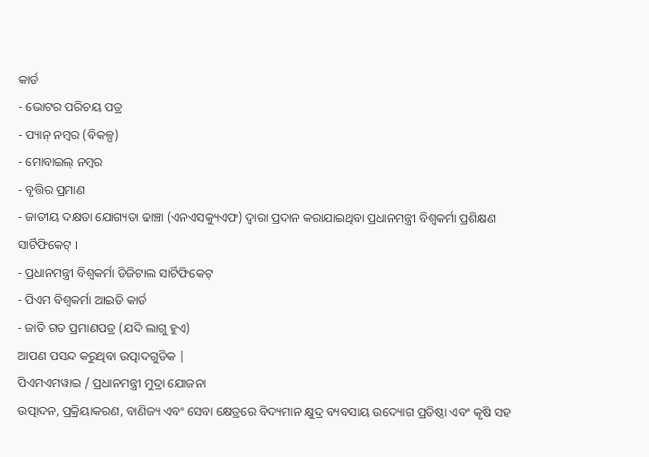କାର୍ଡ
- ଭୋଟର ପରିଚୟ ପତ୍ର
- ପ୍ୟାନ୍ ନମ୍ବର (ବିକଳ୍ପ)
- ମୋବାଇଲ୍ ନମ୍ବର
- ବୃତ୍ତିର ପ୍ରମାଣ
- ଜାତୀୟ ଦକ୍ଷତା ଯୋଗ୍ୟତା ଢାଞ୍ଚା (ଏନଏସକ୍ୟୁଏଫ) ଦ୍ୱାରା ପ୍ରଦାନ କରାଯାଇଥିବା ପ୍ରଧାନମନ୍ତ୍ରୀ ବିଶ୍ୱକର୍ମା ପ୍ରଶିକ୍ଷଣ ସାର୍ଟିଫିକେଟ୍ ।
- ପ୍ରଧାନମନ୍ତ୍ରୀ ବିଶ୍ୱକର୍ମା ଡିଜିଟାଲ ସାର୍ଟିଫିକେଟ୍
- ପିଏମ ବିଶ୍ୱକର୍ମା ଆଇଡି କାର୍ଡ
- ଜାତି ଗତ ପ୍ରମାଣପତ୍ର (ଯଦି ଲାଗୁ ହୁଏ)
ଆପଣ ପସନ୍ଦ କରୁଥିବା ଉତ୍ପାଦଗୁଡିକ |
ପିଏମଏମୱାଇ / ପ୍ରଧାନମନ୍ତ୍ରୀ ମୁଦ୍ରା ଯୋଜନା
ଉତ୍ପାଦନ, ପ୍ରକ୍ରିୟାକରଣ, ବାଣିଜ୍ୟ ଏବଂ ସେବା କ୍ଷେତ୍ରରେ ବିଦ୍ୟମାନ କ୍ଷୁଦ୍ର ବ୍ୟବସାୟ ଉଦ୍ୟୋଗ ପ୍ରତିଷ୍ଠା ଏବଂ କୃଷି ସହ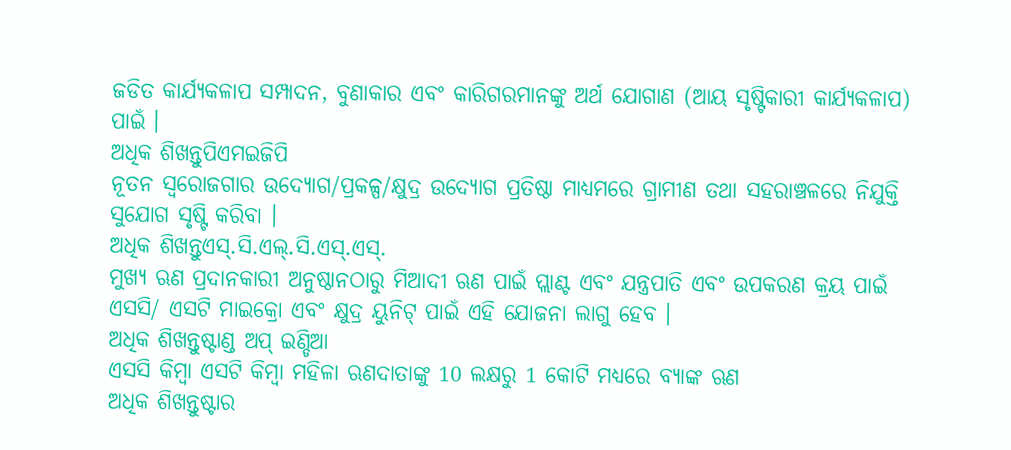ଜଡିତ କାର୍ଯ୍ୟକଳାପ ସମ୍ପାଦନ, ବୁଣାକାର ଏବଂ କାରିଗରମାନଙ୍କୁ ଅର୍ଥ ଯୋଗାଣ (ଆୟ ସୃଷ୍ଟିକାରୀ କାର୍ଯ୍ୟକଳାପ) ପାଇଁ ।
ଅଧିକ ଶିଖନ୍ତୁପିଏମଇଜିପି
ନୂତନ ସ୍ୱରୋଜଗାର ଉଦ୍ୟୋଗ/ପ୍ରକଳ୍ପ/କ୍ଷୁଦ୍ର ଉଦ୍ୟୋଗ ପ୍ରତିଷ୍ଠା ମାଧ୍ୟମରେ ଗ୍ରାମୀଣ ତଥା ସହରାଞ୍ଚଳରେ ନିଯୁକ୍ତି ସୁଯୋଗ ସୃଷ୍ଟି କରିବା ।
ଅଧିକ ଶିଖନ୍ତୁଏସ୍.ସି.ଏଲ୍.ସି.ଏସ୍.ଏସ୍.
ମୁଖ୍ୟ ଋଣ ପ୍ରଦାନକାରୀ ଅନୁଷ୍ଠାନଠାରୁ ମିଆଦୀ ଋଣ ପାଇଁ ପ୍ଲାଣ୍ଟ ଏବଂ ଯନ୍ତ୍ରପାତି ଏବଂ ଉପକରଣ କ୍ରୟ ପାଇଁ ଏସସି/ ଏସଟି ମାଇକ୍ରୋ ଏବଂ କ୍ଷୁଦ୍ର ୟୁନିଟ୍ ପାଇଁ ଏହି ଯୋଜନା ଲାଗୁ ହେବ ।
ଅଧିକ ଶିଖନ୍ତୁଷ୍ଟାଣ୍ଡ ଅପ୍ ଇଣ୍ଡିଆ
ଏସସି କିମ୍ବା ଏସଟି କିମ୍ବା ମହିଳା ଋଣଦାତାଙ୍କୁ 10 ଲକ୍ଷରୁ 1 କୋଟି ମଧ୍ୟରେ ବ୍ୟାଙ୍କ ଋଣ
ଅଧିକ ଶିଖନ୍ତୁଷ୍ଟାର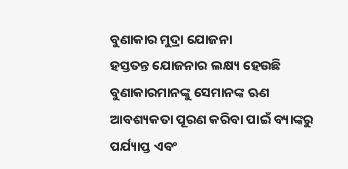ବୁଣାକାର ମୁଦ୍ରା ଯୋଜନା
ହସ୍ତତନ୍ତ ଯୋଜନାର ଲକ୍ଷ୍ୟ ହେଉଛି ବୁଣାକାରମାନଙ୍କୁ ସେମାନଙ୍କ ଋଣ ଆବଶ୍ୟକତା ପୂରଣ କରିବା ପାଇଁ ବ୍ୟାଙ୍କରୁ ପର୍ଯ୍ୟାପ୍ତ ଏବଂ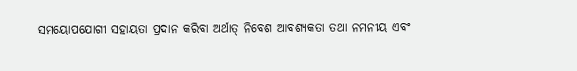ସମୟୋପଯୋଗୀ ସହାୟତା ପ୍ରଦାନ କରିବା ଅର୍ଥାତ୍ ନିବେଶ ଆବଶ୍ୟକତା ତଥା ନମନୀୟ ଏବଂ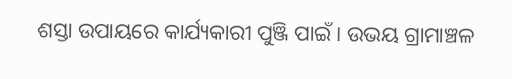ଶସ୍ତା ଉପାୟରେ କାର୍ଯ୍ୟକାରୀ ପୁଞ୍ଜି ପାଇଁ । ଉଭୟ ଗ୍ରାମାଞ୍ଚଳ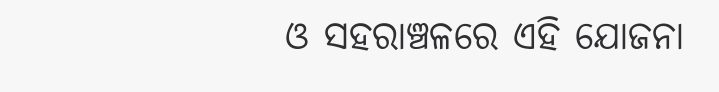ଓ ସହରାଞ୍ଚଳରେ ଏହି ଯୋଜନା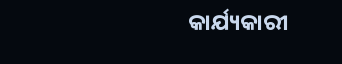କାର୍ଯ୍ୟକାରୀ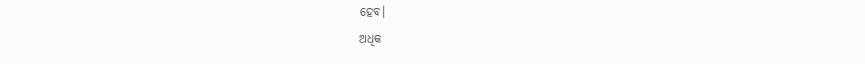ହେବ।
ଅଧିକ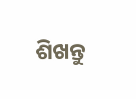ଶିଖନ୍ତୁ